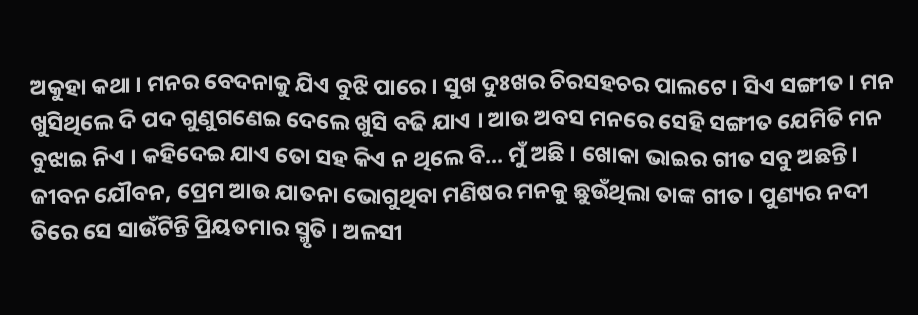ଅକୁହା କଥା । ମନର ବେଦନାକୁ ଯିଏ ବୁଝି ପାରେ । ସୁଖ ଦୁଃଖର ଚିରସହଚର ପାଲଟେ । ସିଏ ସଙ୍ଗୀତ । ମନ ଖୁସିଥିଲେ ଦି ପଦ ଗୁଣୁଗଣେଇ ଦେଲେ ଖୁସି ବଢି ଯାଏ । ଆଉ ଅବସ ମନରେ ସେହି ସଙ୍ଗୀତ ଯେମିତି ମନ ବୁଝାଇ ନିଏ । କହିଦେଇ ଯାଏ ତୋ ସହ କିଏ ନ ଥିଲେ ବି... ମୁଁ ଅଛି । ଖୋକା ଭାଇର ଗୀତ ସବୁ ଅଛନ୍ତି।
ଜୀବନ ଯୌବନ, ପ୍ରେମ ଆଉ ଯାତନା ଭୋଗୁଥିବା ମଣିଷର ମନକୁ ଛୁଉଁଥିଲା ତାଙ୍କ ଗୀତ। ପୁଣ୍ୟର ନଦୀ ତିରେ ସେ ସାଉଁଟିନ୍ତି ପ୍ରିୟତମାର ସ୍ମୃତି । ଅଳସୀ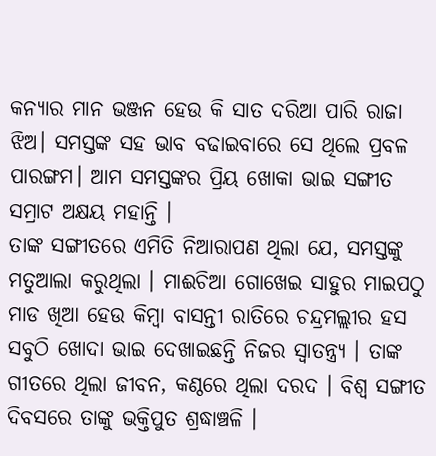କନ୍ୟାର ମାନ ଭଞ୍ଜନ ହେଉ କି ସାତ ଦରିଆ ପାରି ରାଜା ଝିଅ। ସମସ୍ତଙ୍କ ସହ ଭାବ ବଢାଇବାରେ ସେ ଥିଲେ ପ୍ରବଳ ପାରଙ୍ଗମ। ଆମ ସମସ୍ତଙ୍କର ପ୍ରିୟ ଖୋକା ଭାଇ ସଙ୍ଗୀତ ସମ୍ରାଟ ଅକ୍ଷୟ ମହାନ୍ତି ।
ତାଙ୍କ ସଙ୍ଗୀତରେ ଏମିତି ନିଆରାପଣ ଥିଲା ଯେ, ସମସ୍ତଙ୍କୁ ମତୁଆଲା କରୁଥିଲା । ମାଈଚିଆ ଗୋଖେଇ ସାହୁର ମାଇପଠୁ ମାଡ ଖିଆ ହେଉ କିମ୍ବା ବାସନ୍ତୀ ରାତିରେ ଚନ୍ଦ୍ରମଲ୍ଲୀର ହସ ସବୁଠି ଖୋଦା ଭାଇ ଦେଖାଇଛନ୍ତି ନିଜର ସ୍ବାତନ୍ତ୍ର୍ୟ । ତାଙ୍କ ଗୀତରେ ଥିଲା ଜୀବନ, କଣ୍ଠରେ ଥିଲା ଦରଦ । ବିଶ୍ୱ ସଙ୍ଗୀତ ଦିବସରେ ତାଙ୍କୁ ଭକ୍ତିପୁତ ଶ୍ରଦ୍ଧାଞ୍ଚଳି ।